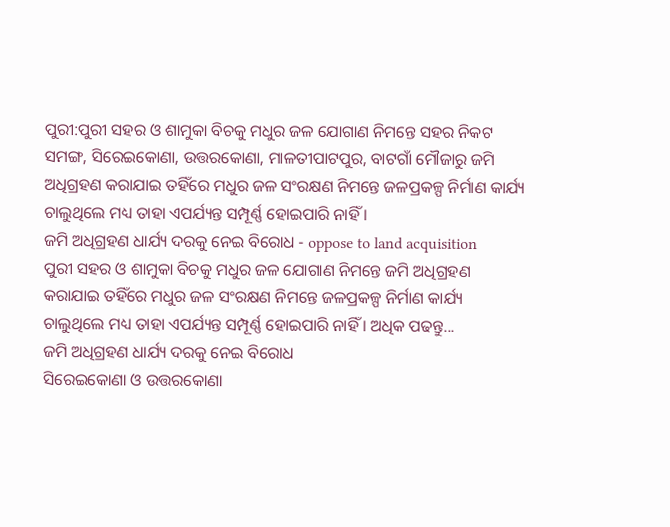ପୁରୀ:ପୁରୀ ସହର ଓ ଶାମୁକା ବିଚକୁ ମଧୁର ଜଳ ଯୋଗାଣ ନିମନ୍ତେ ସହର ନିକଟ ସମଙ୍ଗ, ସିରେଇକୋଣା, ଉତ୍ତରକୋଣା, ମାଳତୀପାଟପୁର, ବାଟଗାଁ ମୌଜାରୁ ଜମି ଅଧିଗ୍ରହଣ କରାଯାଇ ତହିଁରେ ମଧୁର ଜଳ ସଂରକ୍ଷଣ ନିମନ୍ତେ ଜଳପ୍ରକଳ୍ପ ନିର୍ମାଣ କାର୍ଯ୍ୟ ଚାଲୁଥିଲେ ମଧ୍ୟ ତାହା ଏପର୍ଯ୍ୟନ୍ତ ସମ୍ପୂର୍ଣ୍ଣ ହୋଇପାରି ନାହିଁ ।
ଜମି ଅଧିଗ୍ରହଣ ଧାର୍ଯ୍ୟ ଦରକୁ ନେଇ ବିରୋଧ - oppose to land acquisition
ପୁରୀ ସହର ଓ ଶାମୁକା ବିଚକୁ ମଧୁର ଜଳ ଯୋଗାଣ ନିମନ୍ତେ ଜମି ଅଧିଗ୍ରହଣ କରାଯାଇ ତହିଁରେ ମଧୁର ଜଳ ସଂରକ୍ଷଣ ନିମନ୍ତେ ଜଳପ୍ରକଳ୍ପ ନିର୍ମାଣ କାର୍ଯ୍ୟ ଚାଲୁଥିଲେ ମଧ୍ୟ ତାହା ଏପର୍ଯ୍ୟନ୍ତ ସମ୍ପୂର୍ଣ୍ଣ ହୋଇପାରି ନାହିଁ । ଅଧିକ ପଢନ୍ତୁ...
ଜମି ଅଧିଗ୍ରହଣ ଧାର୍ଯ୍ୟ ଦରକୁ ନେଇ ବିରୋଧ
ସିରେଇକୋଣା ଓ ଉତ୍ତରକୋଣା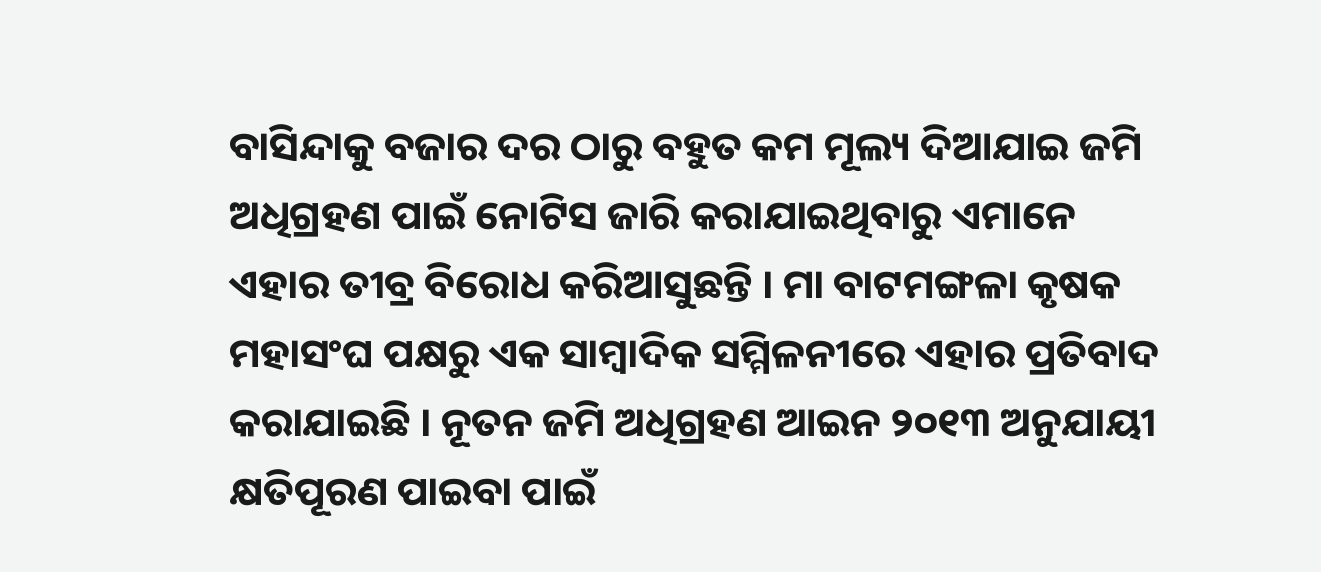ବାସିନ୍ଦାକୁ ବଜାର ଦର ଠାରୁ ବହୁତ କମ ମୂଲ୍ୟ ଦିଆଯାଇ ଜମି ଅଧିଗ୍ରହଣ ପାଇଁ ନୋଟିସ ଜାରି କରାଯାଇଥିବାରୁ ଏମାନେ ଏହାର ତୀବ୍ର ବିରୋଧ କରିଆସୁଛନ୍ତି । ମା ବାଟମଙ୍ଗଳା କୃଷକ ମହାସଂଘ ପକ୍ଷରୁ ଏକ ସାମ୍ବାଦିକ ସମ୍ମିଳନୀରେ ଏହାର ପ୍ରତିବାଦ କରାଯାଇଛି । ନୂତନ ଜମି ଅଧିଗ୍ରହଣ ଆଇନ ୨୦୧୩ ଅନୁଯାୟୀ କ୍ଷତିପୂରଣ ପାଇବା ପାଇଁ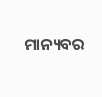ମାନ୍ୟବର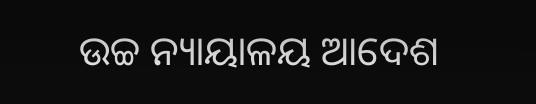ଉଚ୍ଚ ନ୍ୟାୟାଳୟ ଆଦେଶ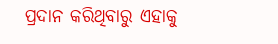ପ୍ରଦାନ କରିଥିବାରୁ ଏହାକୁ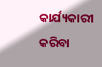କାର୍ଯ୍ୟକାରୀ କରିବା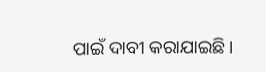ପାଇଁ ଦାବୀ କରାଯାଇଛି ।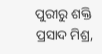ପୁରୀରୁ ଶକ୍ତି ପ୍ରସାଦ ମିଶ୍ର,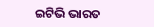ଇଟିଭି ଭାରତ